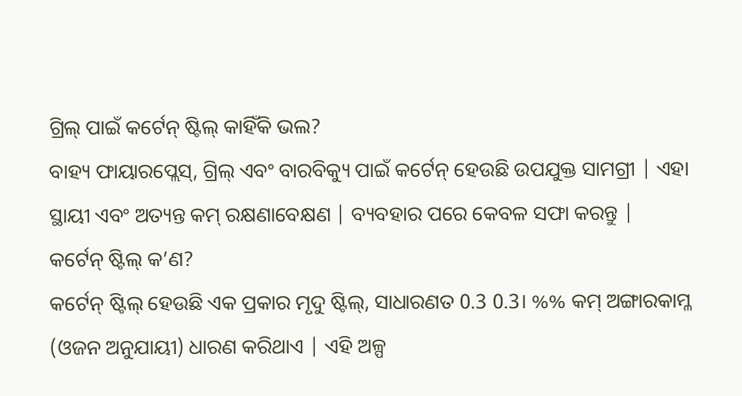ଗ୍ରିଲ୍ ପାଇଁ କର୍ଟେନ୍ ଷ୍ଟିଲ୍ କାହିଁକି ଭଲ?
ବାହ୍ୟ ଫାୟାରପ୍ଲେସ୍, ଗ୍ରିଲ୍ ଏବଂ ବାରବିକ୍ୟୁ ପାଇଁ କର୍ଟେନ୍ ହେଉଛି ଉପଯୁକ୍ତ ସାମଗ୍ରୀ | ଏହା ସ୍ଥାୟୀ ଏବଂ ଅତ୍ୟନ୍ତ କମ୍ ରକ୍ଷଣାବେକ୍ଷଣ | ବ୍ୟବହାର ପରେ କେବଳ ସଫା କରନ୍ତୁ |
କର୍ଟେନ୍ ଷ୍ଟିଲ୍ କ’ଣ?
କର୍ଟେନ୍ ଷ୍ଟିଲ୍ ହେଉଛି ଏକ ପ୍ରକାର ମୃଦୁ ଷ୍ଟିଲ୍, ସାଧାରଣତ 0.3 0.3। %% କମ୍ ଅଙ୍ଗାରକାମ୍ଳ (ଓଜନ ଅନୁଯାୟୀ) ଧାରଣ କରିଥାଏ | ଏହି ଅଳ୍ପ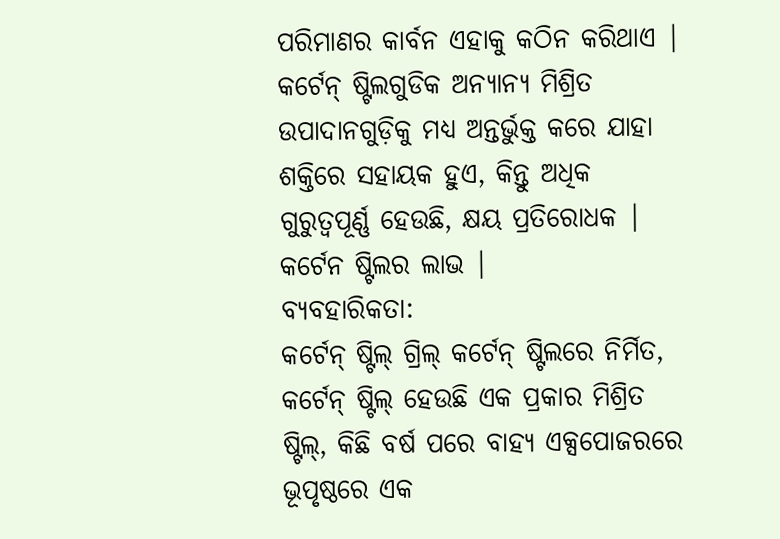ପରିମାଣର କାର୍ବନ ଏହାକୁ କଠିନ କରିଥାଏ | କର୍ଟେନ୍ ଷ୍ଟିଲଗୁଡିକ ଅନ୍ୟାନ୍ୟ ମିଶ୍ରିତ ଉପାଦାନଗୁଡ଼ିକୁ ମଧ୍ୟ ଅନ୍ତର୍ଭୁକ୍ତ କରେ ଯାହା ଶକ୍ତିରେ ସହାୟକ ହୁଏ, କିନ୍ତୁ ଅଧିକ ଗୁରୁତ୍ୱପୂର୍ଣ୍ଣ ହେଉଛି, କ୍ଷୟ ପ୍ରତିରୋଧକ |
କର୍ଟେନ ଷ୍ଟିଲର ଲାଭ |
ବ୍ୟବହାରିକତା:
କର୍ଟେନ୍ ଷ୍ଟିଲ୍ ଗ୍ରିଲ୍ କର୍ଟେନ୍ ଷ୍ଟିଲରେ ନିର୍ମିତ, କର୍ଟେନ୍ ଷ୍ଟିଲ୍ ହେଉଛି ଏକ ପ୍ରକାର ମିଶ୍ରିତ ଷ୍ଟିଲ୍, କିଛି ବର୍ଷ ପରେ ବାହ୍ୟ ଏକ୍ସପୋଜରରେ ଭୂପୃଷ୍ଠରେ ଏକ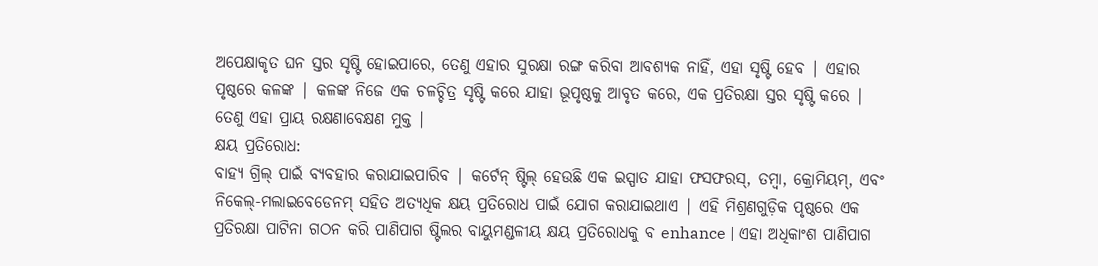ଅପେକ୍ଷାକୃତ ଘନ ସ୍ତର ସୃଷ୍ଟି ହୋଇପାରେ, ତେଣୁ ଏହାର ସୁରକ୍ଷା ରଙ୍ଗ କରିବା ଆବଶ୍ୟକ ନାହିଁ, ଏହା ସୃଷ୍ଟି ହେବ | ଏହାର ପୃଷ୍ଠରେ କଳଙ୍କ | କଳଙ୍କ ନିଜେ ଏକ ଚଳଚ୍ଚିତ୍ର ସୃଷ୍ଟି କରେ ଯାହା ଭୂପୃଷ୍ଠକୁ ଆବୃତ କରେ, ଏକ ପ୍ରତିରକ୍ଷା ସ୍ତର ସୃଷ୍ଟି କରେ | ତେଣୁ ଏହା ପ୍ରାୟ ରକ୍ଷଣାବେକ୍ଷଣ ମୁକ୍ତ |
କ୍ଷୟ ପ୍ରତିରୋଧ:
ବାହ୍ୟ ଗ୍ରିଲ୍ ପାଇଁ ବ୍ୟବହାର କରାଯାଇପାରିବ | କର୍ଟେନ୍ ଷ୍ଟିଲ୍ ହେଉଛି ଏକ ଇସ୍ପାତ ଯାହା ଫସଫରସ୍, ତମ୍ବା, କ୍ରୋମିୟମ୍, ଏବଂ ନିକେଲ୍-ମଲାଇବେଡେନମ୍ ସହିତ ଅତ୍ୟଧିକ କ୍ଷୟ ପ୍ରତିରୋଧ ପାଇଁ ଯୋଗ କରାଯାଇଥାଏ | ଏହି ମିଶ୍ରଣଗୁଡ଼ିକ ପୃଷ୍ଠରେ ଏକ ପ୍ରତିରକ୍ଷା ପାଟିନା ଗଠନ କରି ପାଣିପାଗ ଷ୍ଟିଲର ବାୟୁମଣ୍ଡଳୀୟ କ୍ଷୟ ପ୍ରତିରୋଧକୁ ବ enhance | ଏହା ଅଧିକାଂଶ ପାଣିପାଗ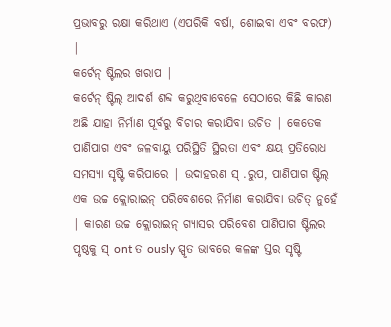ପ୍ରଭାବରୁ ରକ୍ଷା କରିଥାଏ (ଏପରିକି ବର୍ଷା, ଶୋଇବା ଏବଂ ବରଫ) |
କର୍ଟେନ୍ ଷ୍ଟିଲର ଖରାପ |
କର୍ଟେନ୍ ଷ୍ଟିଲ୍ ଆଦର୍ଶ ଶବ୍ଦ କରୁଥିବାବେଳେ ସେଠାରେ କିଛି କାରଣ ଅଛି ଯାହା ନିର୍ମାଣ ପୂର୍ବରୁ ବିଚାର କରାଯିବା ଉଚିତ | କେତେକ ପାଣିପାଗ ଏବଂ ଜଳବାୟୁ ପରିସ୍ଥିତି ସ୍ଥିରତା ଏବଂ କ୍ଷୟ ପ୍ରତିରୋଧ ସମସ୍ୟା ସୃଷ୍ଟି କରିପାରେ | ଉଦାହରଣ ସ୍ .ରୁପ, ପାଣିପାଗ ଷ୍ଟିଲ୍ ଏକ ଉଚ୍ଚ କ୍ଲୋରାଇନ୍ ପରିବେଶରେ ନିର୍ମାଣ କରାଯିବା ଉଚିତ୍ ନୁହେଁ | କାରଣ ଉଚ୍ଚ କ୍ଲୋରାଇନ୍ ଗ୍ୟାସର ପରିବେଶ ପାଣିପାଗ ଷ୍ଟିଲର ପୃଷ୍ଠକୁ ସ୍ ont ତ ously ସ୍ପୃତ ଭାବରେ କଳଙ୍କ ସ୍ତର ସୃଷ୍ଟି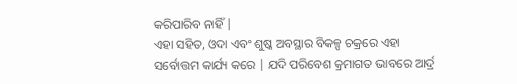କରିପାରିବ ନାହିଁ |
ଏହା ସହିତ, ଓଦା ଏବଂ ଶୁଷ୍କ ଅବସ୍ଥାର ବିକଳ୍ପ ଚକ୍ରରେ ଏହା ସର୍ବୋତ୍ତମ କାର୍ଯ୍ୟ କରେ | ଯଦି ପରିବେଶ କ୍ରମାଗତ ଭାବରେ ଆର୍ଦ୍ର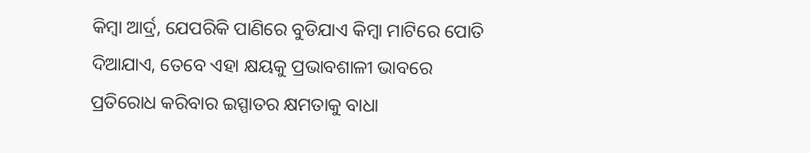କିମ୍ବା ଆର୍ଦ୍ର, ଯେପରିକି ପାଣିରେ ବୁଡିଯାଏ କିମ୍ବା ମାଟିରେ ପୋତି ଦିଆଯାଏ, ତେବେ ଏହା କ୍ଷୟକୁ ପ୍ରଭାବଶାଳୀ ଭାବରେ ପ୍ରତିରୋଧ କରିବାର ଇସ୍ପାତର କ୍ଷମତାକୁ ବାଧା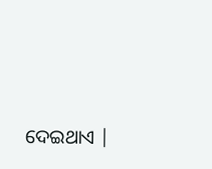ଦେଇଥାଏ |